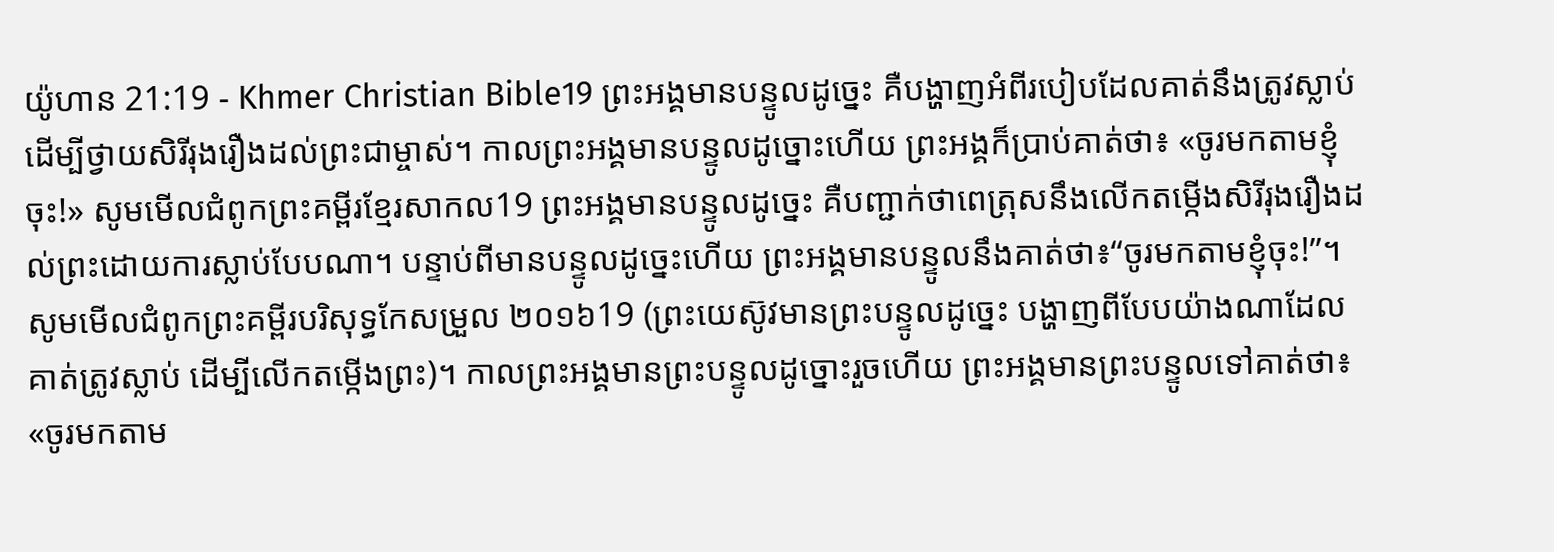យ៉ូហាន 21:19 - Khmer Christian Bible19 ព្រះអង្គមានបន្ទូលដូច្នេះ គឺបង្ហាញអំពីរបៀបដែលគាត់នឹងត្រូវស្លាប់ដើម្បីថ្វាយសិរីរុងរឿងដល់ព្រះជាម្ចាស់។ កាលព្រះអង្គមានបន្ទូលដូច្នោះហើយ ព្រះអង្គក៏ប្រាប់គាត់ថា៖ «ចូរមកតាមខ្ញុំចុះ!» សូមមើលជំពូកព្រះគម្ពីរខ្មែរសាកល19 ព្រះអង្គមានបន្ទូលដូច្នេះ គឺបញ្ជាក់ថាពេត្រុសនឹងលើកតម្កើងសិរីរុងរឿងដល់ព្រះដោយការស្លាប់បែបណា។ បន្ទាប់ពីមានបន្ទូលដូច្នេះហើយ ព្រះអង្គមានបន្ទូលនឹងគាត់ថា៖“ចូរមកតាមខ្ញុំចុះ!”។ សូមមើលជំពូកព្រះគម្ពីរបរិសុទ្ធកែសម្រួល ២០១៦19 (ព្រះយេស៊ូវមានព្រះបន្ទូលដូច្នេះ បង្ហាញពីបែបយ៉ាងណាដែលគាត់ត្រូវស្លាប់ ដើម្បីលើកតម្កើងព្រះ)។ កាលព្រះអង្គមានព្រះបន្ទូលដូច្នោះរួចហើយ ព្រះអង្គមានព្រះបន្ទូលទៅគាត់ថា៖ «ចូរមកតាម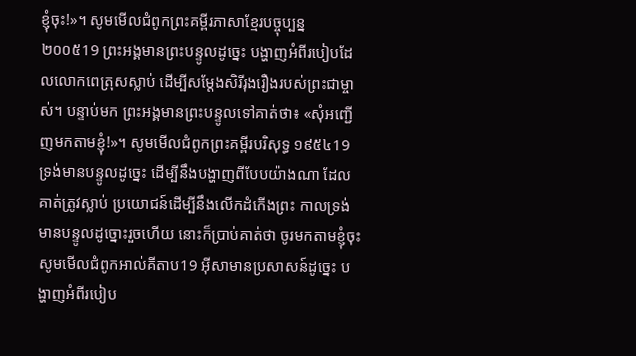ខ្ញុំចុះ!»។ សូមមើលជំពូកព្រះគម្ពីរភាសាខ្មែរបច្ចុប្បន្ន ២០០៥19 ព្រះអង្គមានព្រះបន្ទូលដូច្នេះ បង្ហាញអំពីរបៀបដែលលោកពេត្រុសស្លាប់ ដើម្បីសម្តែងសិរីរុងរឿងរបស់ព្រះជាម្ចាស់។ បន្ទាប់មក ព្រះអង្គមានព្រះបន្ទូលទៅគាត់ថា៖ «សុំអញ្ជើញមកតាមខ្ញុំ!»។ សូមមើលជំពូកព្រះគម្ពីរបរិសុទ្ធ ១៩៥៤19 ទ្រង់មានបន្ទូលដូច្នេះ ដើម្បីនឹងបង្ហាញពីបែបយ៉ាងណា ដែលគាត់ត្រូវស្លាប់ ប្រយោជន៍ដើម្បីនឹងលើកដំកើងព្រះ កាលទ្រង់មានបន្ទូលដូច្នោះរួចហើយ នោះក៏ប្រាប់គាត់ថា ចូរមកតាមខ្ញុំចុះ សូមមើលជំពូកអាល់គីតាប19 អ៊ីសាមានប្រសាសន៍ដូច្នេះ បង្ហាញអំពីរបៀប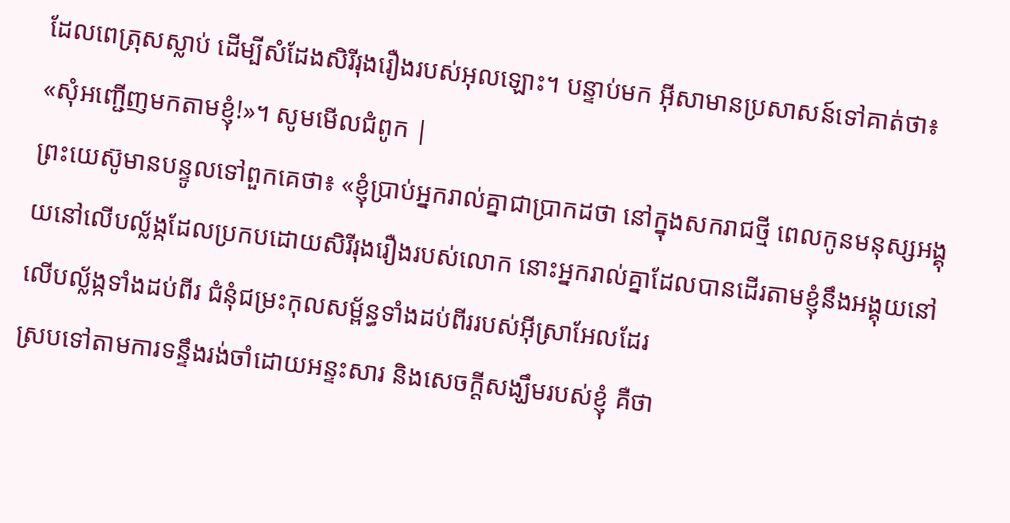ដែលពេត្រុសស្លាប់ ដើម្បីសំដែងសិរីរុងរឿងរបស់អុលឡោះ។ បន្ទាប់មក អ៊ីសាមានប្រសាសន៍ទៅគាត់ថា៖ «សុំអញ្ជើញមកតាមខ្ញុំ!»។ សូមមើលជំពូក |
ព្រះយេស៊ូមានបន្ទូលទៅពួកគេថា៖ «ខ្ញុំប្រាប់អ្នករាល់គ្នាជាប្រាកដថា នៅក្នុងសករាជថ្មី ពេលកូនមនុស្សអង្គុយនៅលើបល្ល័ង្កដែលប្រកបដោយសិរីរុងរឿងរបស់លោក នោះអ្នករាល់គ្នាដែលបានដើរតាមខ្ញុំនឹងអង្គុយនៅលើបល្ល័ង្កទាំងដប់ពីរ ជំនុំជម្រះកុលសម្ព័ន្ធទាំងដប់ពីររបស់អ៊ីស្រាអែលដែរ
ស្របទៅតាមការទន្ទឹងរង់ចាំដោយអន្ទះសារ និងសេចក្ដីសង្ឃឹមរបស់ខ្ញុំ គឺថា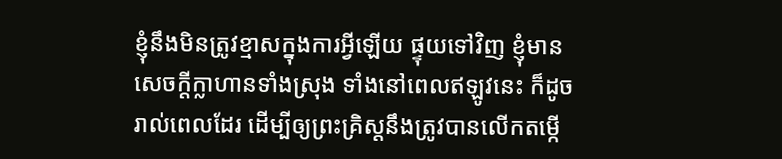ខ្ញុំនឹងមិនត្រូវខ្មាសក្នុងការអ្វីឡើយ ផ្ទុយទៅវិញ ខ្ញុំមានសេចក្ដីក្លាហានទាំងស្រុង ទាំងនៅពេលឥឡូវនេះ ក៏ដូចរាល់ពេលដែរ ដើម្បីឲ្យព្រះគ្រិស្ដនឹងត្រូវបានលើកតម្កើ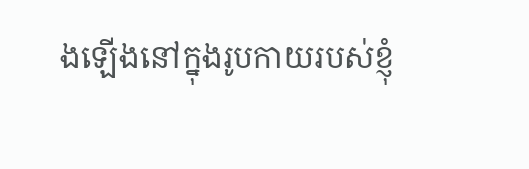ងឡើងនៅក្នុងរូបកាយរបស់ខ្ញុំ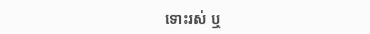ទោះរស់ ឬ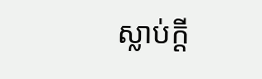ស្លាប់ក្ដី